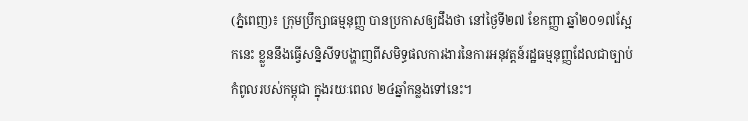(ភ្នំពេញ)៖ ក្រុមប្រឹក្សាធម្មនុញ្ញ បានប្រកាសឲ្យដឹងថា នៅថ្ងៃទី២៧ ខែកញ្ញា ឆ្នាំ២០១៧ស្អែកនេះ ខ្លួននឹងធ្វើសន្និសីទបង្ហាញពីសមិទ្ធផលការងារនៃការអនុវត្តន៍រដ្ឋធម្មនុញ្ញដែលជាច្បាប់កំពូលរបស់កម្ពុជា ក្នុងរយៈពេល ២៤ឆ្នាំកន្លងទៅនេះ។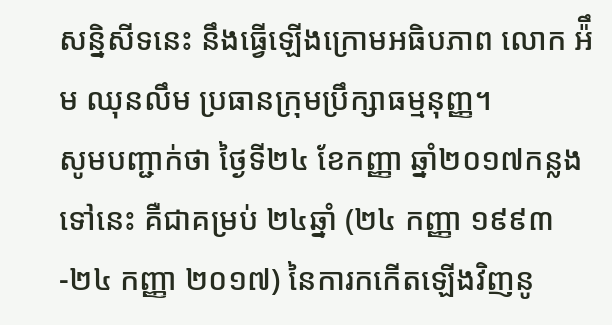សន្និសីទនេះ នឹងធ្វើឡើងក្រោមអធិបភាព លោក អ៉ឹម ឈុនលឹម ប្រធានក្រុមប្រឹក្សាធម្មនុញ្ញ។
សូមបញ្ជាក់ថា ថ្ងៃទី២៤ ខែកញ្ញា ឆ្នាំ២០១៧កន្លងទៅនេះ គឺជាគម្រប់ ២៤ឆ្នាំ (២៤ កញ្ញា ១៩៩៣-២៤ កញ្ញា ២០១៧) នៃការកកើតឡើងវិញនូ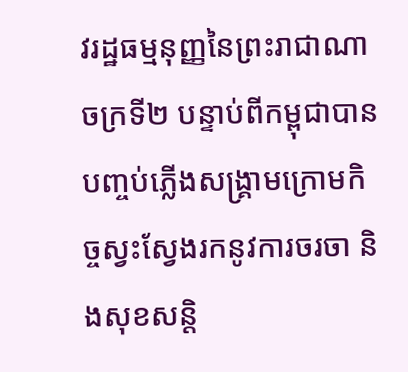វរដ្ឋធម្មនុញ្ញនៃព្រះរាជាណាចក្រទី២ បន្ទាប់ពីកម្ពុជាបានបញ្ចប់ភ្លើងសង្រ្គាមក្រោមកិច្ចស្វះស្វែងរកនូវការចរចា និងសុខសន្តិ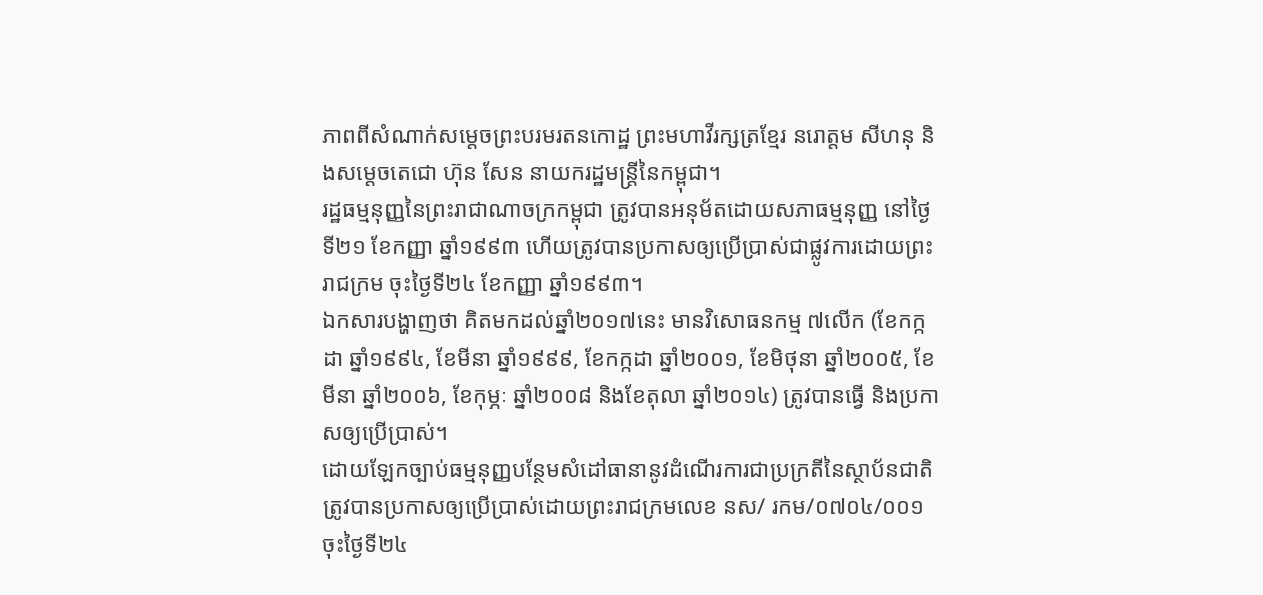ភាពពីសំណាក់សម្តេចព្រះបរមរតនកោដ្ឋ ព្រះមហាវីរក្សត្រខ្មែរ នរោត្តម សីហនុ និងសម្តេចតេជោ ហ៊ុន សែន នាយករដ្ឋមន្រ្តីនៃកម្ពុជា។
រដ្ឋធម្មនុញ្ញនៃព្រះរាជាណាចក្រកម្ពុជា ត្រូវបានអនុម័តដោយសភាធម្មនុញ្ញ នៅថ្ងៃទី២១ ខែកញ្ញា ឆ្នាំ១៩៩៣ ហើយត្រូវបានប្រកាសឲ្យប្រើប្រាស់ជាផ្លូវការដោយព្រះរាជក្រម ចុះថ្ងៃទី២៤ ខែកញ្ញា ឆ្នាំ១៩៩៣។
ឯកសារបង្ហាញថា គិតមកដល់ឆ្នាំ២០១៧នេះ មានវិសោធនកម្ម ៧លើក (ខែកក្កដា ឆ្នាំ១៩៩៤, ខែមីនា ឆ្នាំ១៩៩៩, ខែកក្កដា ឆ្នាំ២០០១, ខែមិថុនា ឆ្នាំ២០០៥, ខែមីនា ឆ្នាំ២០០៦, ខែកុម្ភៈ ឆ្នាំ២០០៨ និងខែតុលា ឆ្នាំ២០១៤) ត្រូវបានធ្វើ និងប្រកាសឲ្យប្រើប្រាស់។
ដោយឡែកច្បាប់ធម្មនុញ្ញបន្ថែមសំដៅធានានូវដំណើរការជាប្រក្រតីនៃស្ថាប័នជាតិ ត្រូវបានប្រកាសឲ្យប្រើប្រាស់ដោយព្រះរាជក្រមលេខ នស/ រកម/០៧០៤/០០១ ចុះថ្ងៃទី២៤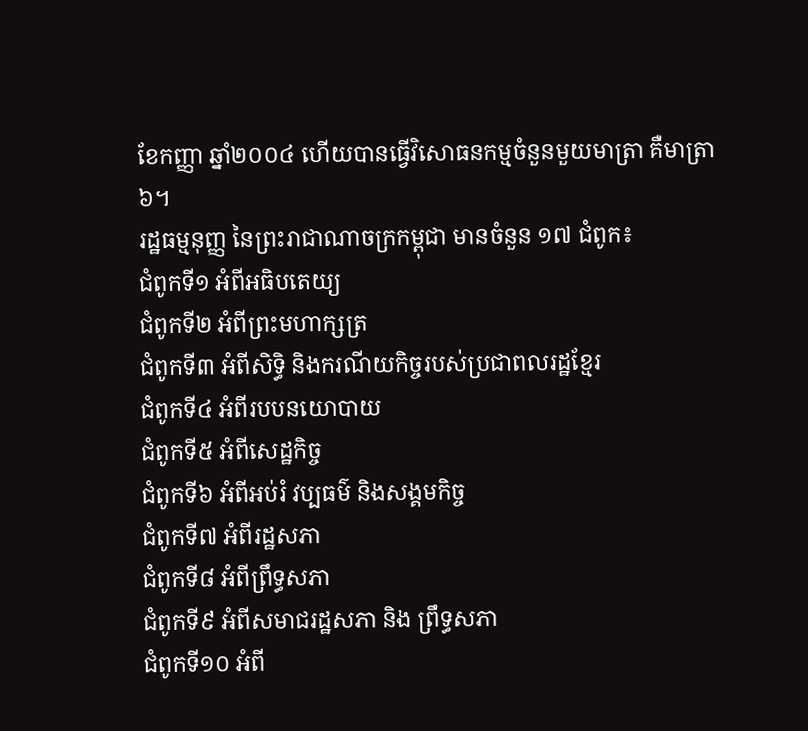ខែកញ្ញា ឆ្នាំ២០០៤ ហើយបានធ្វើវិសោធនកម្មចំនួនមួយមាត្រា គឺមាត្រា ៦។
រដ្ឋធម្មនុញ្ញ នៃព្រះរាជាណាចក្រកម្ពុជា មានចំនួន ១៧ ជំពូក៖
ជំពូកទី១ អំពីអធិបតេយ្យ
ជំពូកទី២ អំពីព្រះមហាក្សត្រ
ជំពូកទី៣ អំពីសិទ្ធិ និងករណីយកិច្ចរបស់ប្រជាពលរដ្ឋខ្មែរ
ជំពូកទី៤ អំពីរបបនយោបាយ
ជំពូកទី៥ អំពីសេដ្ឋកិច្ច
ជំពូកទី៦ អំពីអប់រំ វប្បធម៌ និងសង្គមកិច្ច
ជំពូកទី៧ អំពីរដ្ឋសភា
ជំពូកទី៨ អំពីព្រឹទ្ធសភា
ជំពូកទី៩ អំពីសមាជរដ្ឋសភា និង ព្រឹទ្ធសភា
ជំពូកទី១០ អំពី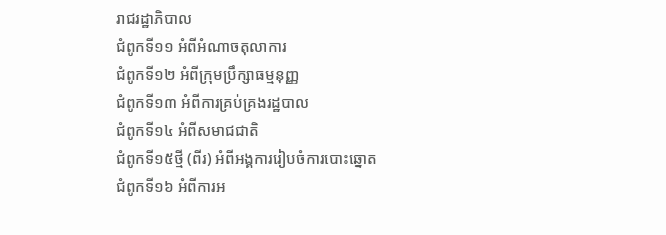រាជរដ្ឋាភិបាល
ជំពូកទី១១ អំពីអំណាចតុលាការ
ជំពូកទី១២ អំពីក្រុមប្រឹក្សាធម្មនុញ្ញ
ជំពូកទី១៣ អំពីការគ្រប់គ្រងរដ្ឋបាល
ជំពូកទី១៤ អំពីសមាជជាតិ
ជំពូកទី១៥ថ្មី (ពីរ) អំពីអង្គការរៀបចំការបោះឆ្នោត
ជំពូកទី១៦ អំពីការអ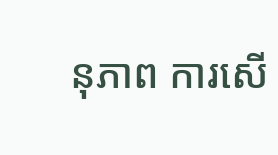នុភាព ការសើ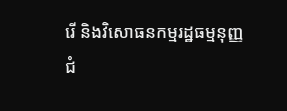រើ និងវិសោធនកម្មរដ្ឋធម្មនុញ្ញ
ជំ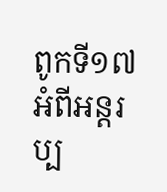ពូកទី១៧ អំពីអន្តរប្ប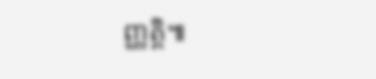ញ្ញត្តិ៕